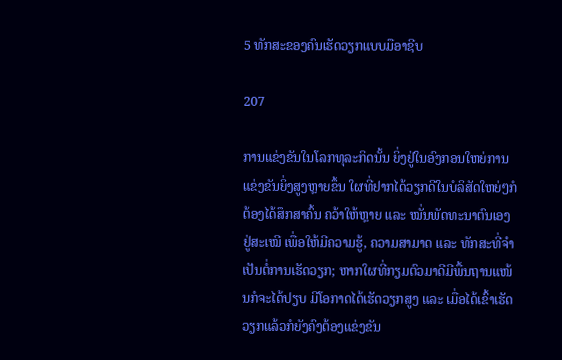5 ທັກສະຂອງຄົນເຮັດວຽກແບບມືອາຊີບ

207

ການແຂ່ງຂັນໃນໂລກທຸລະກິດນັ້ນ ຍິ່ງຢູ່ໃນອົງກອນໃຫຍ່ການແຂ່ງຂັນຍິ່ງສູງຫຼາຍຂຶ້ນ ໃຜທີ່ຢາກໄດ້ວຽກດີໃນບໍລິສັດໃຫຍ່ໆກໍຕ້ອງໄດ້ສຶກສາຄົ້ນ ຄວ້າໃຫ້ຫຼາຍ ແລະ ໝັ່ນພັດທະນາຕົນເອງຢູ່ສະເໝີ ເພື່ອໃຫ້ມີຄວາມຮູ້, ຄວາມສາມາດ ແລະ ທັກສະທີ່ຈຳເປັນຕໍ່ການເຮັດວຽກ; ຫາກໃຜທີ່ກຽມຕົວມາດີມີພື້ນຖານແໜ້ນກໍຈະໄດ້ປຽບ ມີໂອກາດໄດ້ເຮັດວຽກສູງ ແລະ ເມື່ອໄດ້ເຂົ້າເຮັດວຽກແລ້ວກໍຍັງຄົງຕ້ອງແຂ່ງຂັນ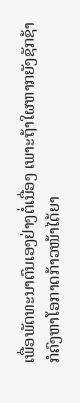ເພື່ອພັດທະນາຕົນເອງຢ່າງຕໍ່ເນື່ອງ ເພາະຖ້າໃຜຫາກຍັງຊັກຊ້າກໍຄົງຫາໂອກາດກ້າວໜ້າໄດ້ຍາ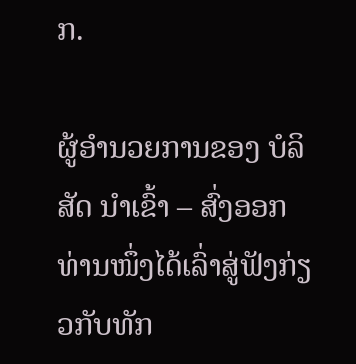ກ.

ຜູ້ອໍານວຍການຂອງ ບໍລິສັດ ນໍາເຂົ້າ – ສົ່ງອອກທ່ານໜຶ່ງໄດ້ເລົ່າສູ່ຟັງກ່ຽວກັບທັກ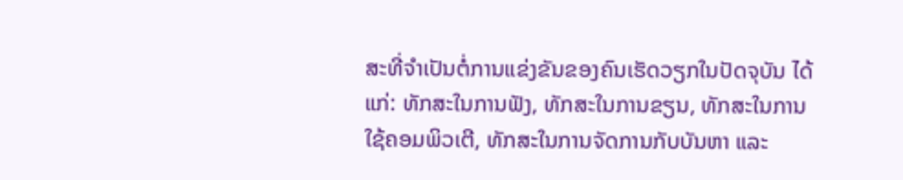ສະທີ່ຈຳເປັນຕໍ່ການແຂ່ງຂັນຂອງຄົນເຮັດວຽກໃນປັດຈຸບັນ ໄດ້ແກ່: ທັກສະໃນການຟັງ, ທັກສະໃນການຂຽນ, ທັກສະໃນການໃຊ້ຄອມພິວເຕີ, ທັກສະໃນການຈັດການກັບບັນຫາ ແລະ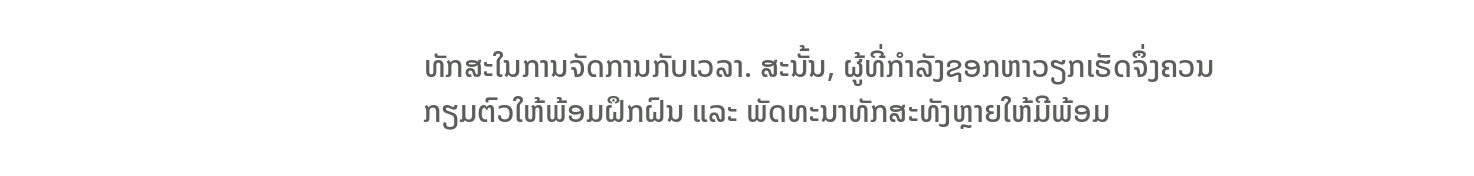ທັກສະໃນການຈັດການກັບເວລາ. ສະນັ້ນ, ຜູ້ທີ່ກຳລັງຊອກຫາວຽກເຮັດຈຶ່ງຄວນກຽມຕົວໃຫ້ພ້ອມຝຶກຝົນ ແລະ ພັດທະນາທັກສະທັງຫຼາຍໃຫ້ມີພ້ອມ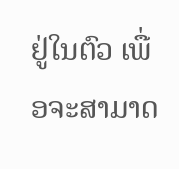ຢູ່ໃນຕົວ ເພື່ອຈະສາມາດ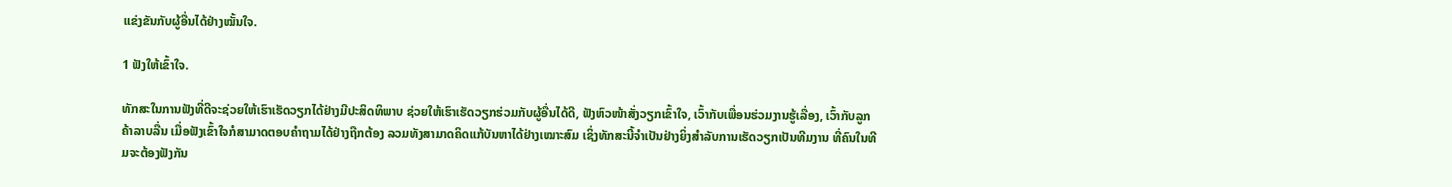ແຂ່ງຂັນກັບຜູ້ອື່ນໄດ້ຢ່າງໝັ້ນໃຈ.

1 ຟັງໃຫ້ເຂົ້າໃຈ.

ທັກສະໃນການຟັງທີ່ດີຈະຊ່ວຍໃຫ້ເຮົາເຮັດວຽກໄດ້ຢ່າງມີປະສິດທິພາບ ຊ່ວຍໃຫ້ເຮົາເຮັດວຽກຮ່ວມກັບຜູ້ອື່ນໄດ້ດີ, ຟັງຫົວໜ້າສັ່ງວຽກເຂົ້າໃຈ, ເວົ້າກັບເພື່ອນຮ່ວມງານຮູ້ເລື່ອງ, ເວົ້າກັບລູກຄ້າລາບລື່ນ ເມື່ອຟັງເຂົ້າໃຈກໍສາມາດຕອບຄຳຖາມໄດ້ຢ່າງຖືກຕ້ອງ ລວມທັງສາມາດຄິດແກ້ບັນຫາໄດ້ຢ່າງເໝາະສົມ ເຊິ່ງທັກສະນີ້ຈຳເປັນຢ່າງຍິ່ງສຳລັບການເຮັດວຽກເປັນທີມງານ ທີ່ຄົນໃນທີມຈະຕ້ອງຟັງກັນ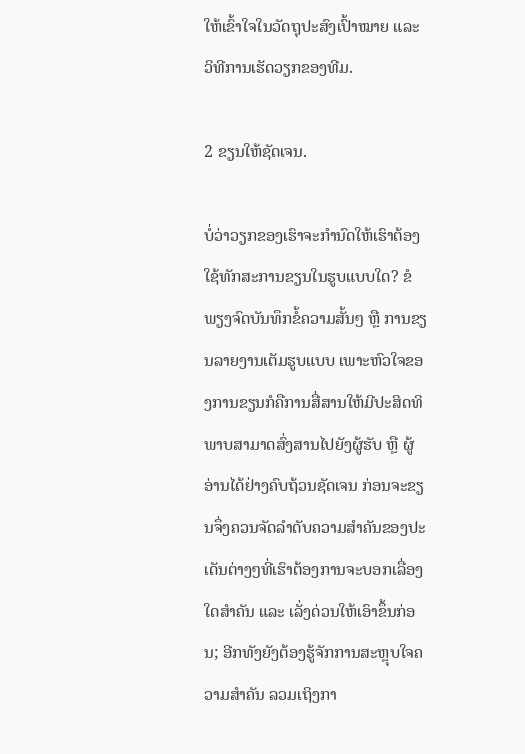ໃຫ້ເຂົ້າໃຈໃນວັດຖຸປະສົງເປົ້າໝາຍ ແລະ ວິທີການເຮັດວຽກຂອງທີມ.

2 ຂຽນໃຫ້ຊັດເຈນ.

ບໍ່ວ່າວຽກຂອງເຮົາຈະກຳນົດໃຫ້ເຮົາຕ້ອງໃຊ້ທັກສະການຂຽນໃນຮູບແບບໃດ? ຂໍພຽງຈົດບັນທຶກຂໍ້ຄວາມສັ້ນໆ ຫຼື ການຂຽນລາຍງານເຕັມຮູບແບບ ເພາະຫົວໃຈຂອງການຂຽນກໍຄືການສື່ສານໃຫ້ມີປະສິດທິພາບສາມາດສົ່ງສານໄປຍັງຜູ້ຮັບ ຫຼື ຜູ້ອ່ານໄດ້ຢ່າງຄົບຖ້ວນຊັດເຈນ ກ່ອນຈະຂຽນຈຶ່ງຄວນຈັດລຳດັບຄວາມສຳຄັນຂອງປະເດັນຕ່າງໆທີ່ເຮົາຕ້ອງການຈະບອກເລື່ອງໃດສຳຄັນ ແລະ ເລັ່ງດ່ວນໃຫ້ເອົາຂຶ້ນກ່ອນ; ອີກທັງຍັງຕ້ອງຮູ້ຈັກການສະຫຼຸບໃຈຄວາມສຳຄັນ ລວມເຖິງກາ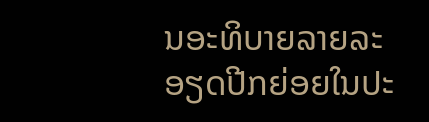ນອະທິບາຍລາຍລະອຽດປີກຍ່ອຍໃນປະ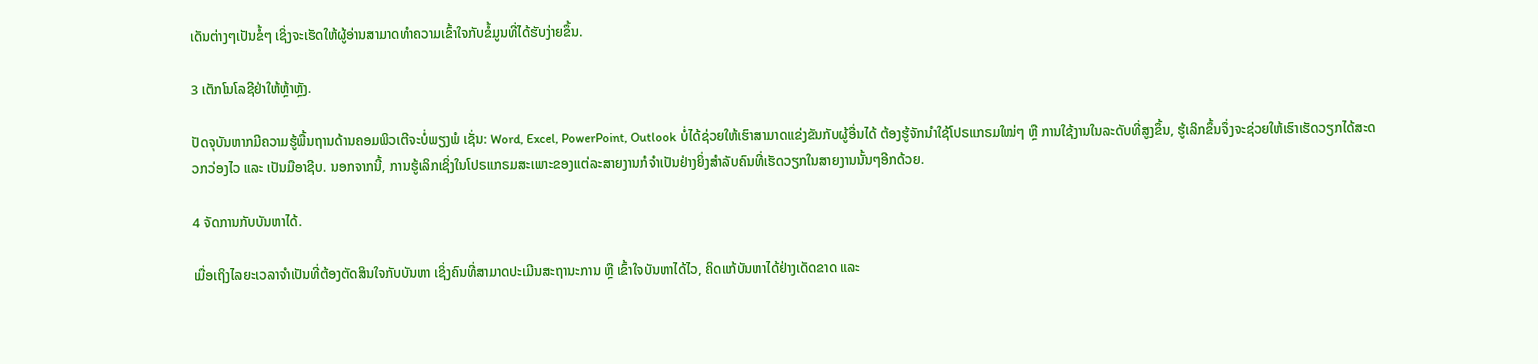ເດັນຕ່າງໆເປັນຂໍ້ໆ ເຊິ່ງຈະເຮັດໃຫ້ຜູ້ອ່ານສາມາດທຳຄວາມເຂົ້າໃຈກັບຂໍ້ມູນທີ່ໄດ້ຮັບງ່າຍຂຶ້ນ.

3 ເຕັກໂນໂລຊີຢ່າໃຫ້ຫຼ້າຫຼັງ.

ປັດຈຸບັນຫາກມີຄວາມຮູ້ພື້ນຖານດ້ານຄອມພິວເຕີຈະບໍ່ພຽງພໍ ເຊັ່ນ: Word, Excel, PowerPoint, Outlook ບໍ່ໄດ້ຊ່ວຍໃຫ້ເຮົາສາມາດແຂ່ງຂັນກັບຜູ້ອື່ນໄດ້ ຕ້ອງຮູ້ຈັກນຳໃຊ້ໂປຣແກຣມໃໝ່ໆ ຫຼື ການໃຊ້ງານໃນລະດັບທີ່ສູງຂຶ້ນ, ຮູ້ເລິກຂຶ້ນຈຶ່ງຈະຊ່ວຍໃຫ້ເຮົາເຮັດວຽກໄດ້ສະດວກວ່ອງໄວ ແລະ ເປັນມືອາຊີບ. ນອກຈາກນີ້, ການຮູ້ເລິກເຊິ່ງໃນໂປຣແກຣມສະເພາະຂອງແຕ່ລະສາຍງານກໍຈຳເປັນຢ່າງຍິ່ງສຳລັບຄົນທີ່ເຮັດວຽກໃນສາຍງານນັ້ນໆອີກດ້ວຍ.

4 ຈັດການກັບບັນຫາໄດ້.

ເມື່ອເຖິງໄລຍະເວລາຈຳເປັນທີ່ຕ້ອງຕັດສິນໃຈກັບບັນຫາ ເຊິ່ງຄົນທີ່ສາມາດປະເມີນສະຖານະການ ຫຼື ເຂົ້າໃຈບັນຫາໄດ້ໄວ, ຄິດແກ້ບັນຫາໄດ້ຢ່າງເດັດຂາດ ແລະ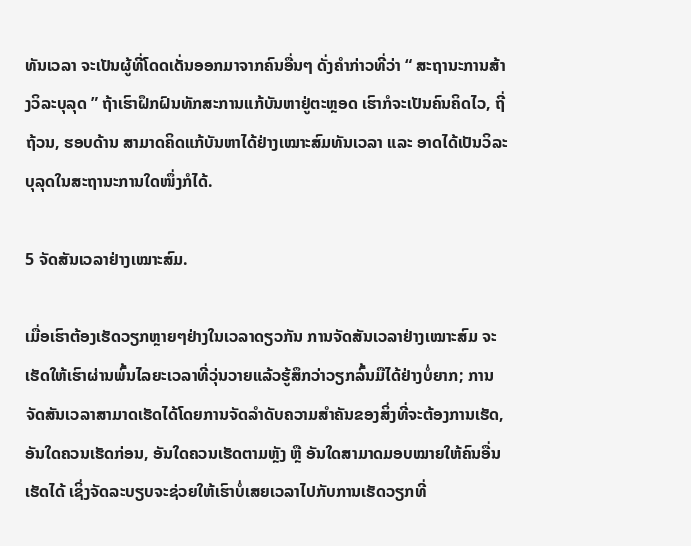ທັນເວລາ ຈະເປັນຜູ້ທີ່ໂດດເດັ່ນອອກມາຈາກຄົນອື່ນໆ ດັ່ງຄຳກ່າວທີ່ວ່າ “ ສະຖານະການສ້າງວິລະບຸລຸດ ” ຖ້າເຮົາຝຶກຝົນທັກສະການແກ້ບັນຫາຢູ່ຕະຫຼອດ ເຮົາກໍຈະເປັນຄົນຄິດໄວ, ຖີ່ຖ້ວນ, ຮອບດ້ານ ສາມາດຄິດແກ້ບັນຫາໄດ້ຢ່າງເໝາະສົມທັນເວລາ ແລະ ອາດໄດ້ເປັນວິລະບຸລຸດໃນສະຖານະການໃດໜຶ່ງກໍໄດ້.

5 ຈັດສັນເວລາຢ່າງເໝາະສົມ.

ເມື່ອເຮົາຕ້ອງເຮັດວຽກຫຼາຍໆຢ່າງໃນເວລາດຽວກັນ ການຈັດສັນເວລາຢ່າງເໝາະສົມ ຈະເຮັດໃຫ້ເຮົາຜ່ານພົ້ນໄລຍະເວລາທີ່ວຸ່ນວາຍແລ້ວຮູ້ສຶກວ່າວຽກລົ້ນມືໄດ້ຢ່າງບໍ່ຍາກ; ການຈັດສັນເວລາສາມາດເຮັດໄດ້ໂດຍການຈັດລຳດັບຄວາມສຳຄັນຂອງສິ່ງທີ່ຈະຕ້ອງການເຮັດ, ອັນໃດຄວນເຮັດກ່ອນ, ອັນໃດຄວນເຮັດຕາມຫຼັງ ຫຼື ອັນໃດສາມາດມອບໝາຍໃຫ້ຄົນອື່ນເຮັດໄດ້ ເຊິ່ງຈັດລະບຽບຈະຊ່ວຍໃຫ້ເຮົາບໍ່ເສຍເວລາໄປກັບການເຮັດວຽກທີ່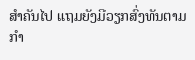ສຳຄັນໄປ ແຖມຍັງມີວຽກສົ່ງທັນຕາມກຳ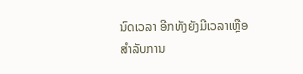ນົດເວລາ ອີກທັງຍັງມີເວລາເຫຼືອສຳລັບການ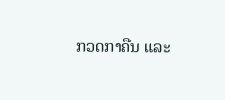ກວດກາຄືນ ແລະ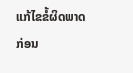ແກ້ໄຂຂໍ້ຜິດພາດກ່ອນ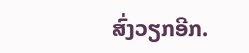ສົ່ງວຽກອີກ.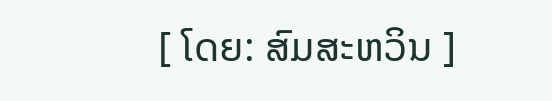[ ໂດຍ: ສົມສະຫວິນ ]